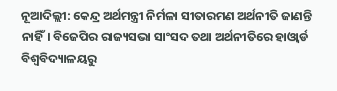ନୂଆଦିଲ୍ଲୀ: କେନ୍ଦ୍ର ଅର୍ଥମନ୍ତ୍ରୀ ନିର୍ମଳା ସୀତାରମଣ ଅର୍ଥନୀତି ଜାଣନ୍ତି ନାହିଁ। ବିଜେପିର ରାଜ୍ୟସଭା ସାଂସଦ ତଥା ଅର୍ଥନୀତିରେ ହାଓ୍ୱାର୍ଡ ବିଶ୍ୱବିଦ୍ୟାଳୟରୁ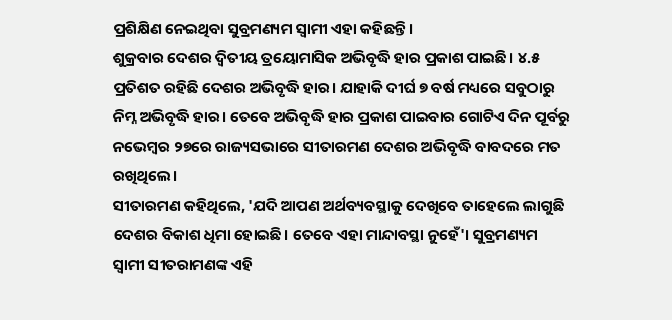ପ୍ରଶିକ୍ଷିଣ ନେଇଥିବା ସୁବ୍ରମଣ୍ୟମ ସ୍ୱାମୀ ଏହା କହିଛନ୍ତି।
ଶୁକ୍ରବାର ଦେଶର ଦ୍ୱିତୀୟ ତ୍ରୟୋମାସିକ ଅଭିବୃଦ୍ଧି ହାର ପ୍ରକାଶ ପାଇଛି। ୪.୫ ପ୍ରତିଶତ ରହିଛି ଦେଶର ଅଭିବୃଦ୍ଧି ହାର। ଯାହାକି ଦୀର୍ଘ ୭ ବର୍ଷ ମଧ୍ୟରେ ସବୁଠାରୁ ନିମ୍ନ ଅଭିବୃଦ୍ଧି ହାର। ତେବେ ଅଭିବୃଦ୍ଧି ହାର ପ୍ରକାଶ ପାଇବାର ଗୋଟିଏ ଦିନ ପୂର୍ବରୁ ନଭେମ୍ୱର ୨୭ରେ ରାଜ୍ୟସଭାରେ ସୀତାରମଣ ଦେଶର ଅଭିବୃଦ୍ଧି ବାବଦରେ ମତ ରଖିଥିଲେ।
ସୀତାରମଣ କହିଥିଲେ, 'ଯଦି ଆପଣ ଅର୍ଥବ୍ୟବସ୍ଥାକୁ ଦେଖିବେ ତାହେଲେ ଲାଗୁଛି ଦେଶର ବିକାଶ ଧିମା ହୋଇଛି। ତେବେ ଏହା ମାନ୍ଦାବସ୍ଥା ନୁହେଁ'। ସୁବ୍ରମଣ୍ୟମ ସ୍ୱାମୀ ସୀତରାମଣଙ୍କ ଏହି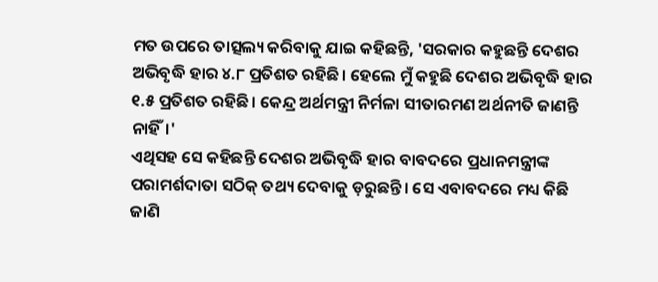ମତ ଉପରେ ତାତ୍ସଲ୍ୟ କରିବାକୁ ଯାଇ କହିଛନ୍ତି, 'ସରକାର କହୁଛନ୍ତି ଦେଶର ଅଭିବୃଦ୍ଧି ହାର ୪.୮ ପ୍ରତିଶତ ରହିଛି। ହେଲେ ମୁଁ କହୁଛି ଦେଶର ଅଭିବୃଦ୍ଧି ହାର ୧.୫ ପ୍ରତିଶତ ରହିଛି। କେନ୍ଦ୍ର ଅର୍ଥମନ୍ତ୍ରୀ ନିର୍ମଳା ସୀତାରମଣ ଅର୍ଥନୀତି ଜାଣନ୍ତି ନାହିଁ।'
ଏଥିସହ ସେ କହିଛନ୍ତି ଦେଶର ଅଭିବୃଦ୍ଧି ହାର ବାବଦରେ ପ୍ରଧାନମନ୍ତ୍ରୀଙ୍କ ପରାମର୍ଶଦାତା ସଠିକ୍ ତଥ୍ୟ ଦେବାକୁ ଡ଼ରୁଛନ୍ତି। ସେ ଏବାବଦରେ ମଧ୍ୟ କିଛି ଜାଣି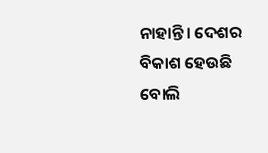ନାହାନ୍ତି। ଦେଶର ବିକାଶ ହେଉଛି ବୋଲି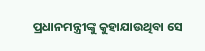ପ୍ରଧାନମନ୍ତ୍ରୀଙ୍କୁ କୁହାଯାଉଥିବା ସେ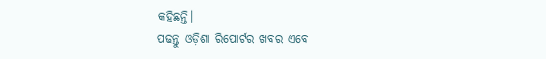କହିଛନ୍ତି।
ପଢନ୍ତୁ ଓଡ଼ିଶା ରିପୋର୍ଟର ଖବର ଏବେ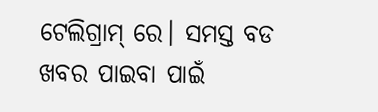ଟେଲିଗ୍ରାମ୍ ରେ। ସମସ୍ତ ବଡ ଖବର ପାଇବା ପାଇଁ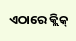ଏଠାରେ କ୍ଲିକ୍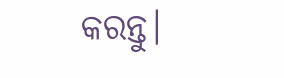କରନ୍ତୁ।